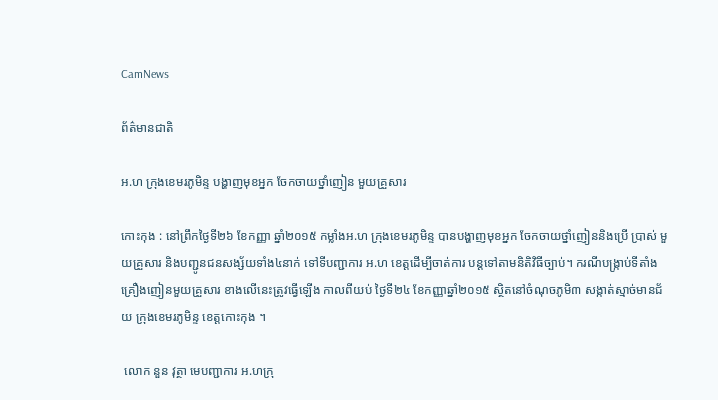CamNews

ព័ត៌មានជាតិ

អ.ហ ក្រុងខេមរភូមិន្ទ បង្ហាញមុខអ្នក ចែកចាយថ្នាំញៀន មួយគ្រួសារ

កោះកុង : នៅព្រឹកថ្ងៃទី២៦ ខែកញ្ញា ឆ្នាំ២០១៥ កម្លាំងអ.ហ ក្រុងខេមរភូមិន្ទ បានបង្ហាញមុខអ្នក ចែកចាយថ្នាំញៀននិងប្រើ ប្រាស់ មួយគ្រួសារ និងបញ្ជូនជនសង្ស័យទាំង៤នាក់ ទៅទីបញ្ជាការ អ.ហ ខេត្តដើម្បីចាត់ការ បន្តទៅតាមនិតិវិធីច្បាប់។ ករណីបង្រ្កាប់ទីតាំងគ្រឿងញៀនមួយគ្រួសារ ខាងលើនេះត្រូវធ្វើឡើង កាលពីយប់ ថ្ងៃទី២៤ ខែកញ្ញាឆ្នាំ២០១៥ ស្ថិតនៅចំណុចភូមិ៣ សង្កាត់ស្មាច់មានជ័យ ក្រុងខេមរភូមិន្ទ ខេត្តកោះកុង ។

 លោក នួន វុត្ថា មេបញ្ជាការ អ.ហក្រុ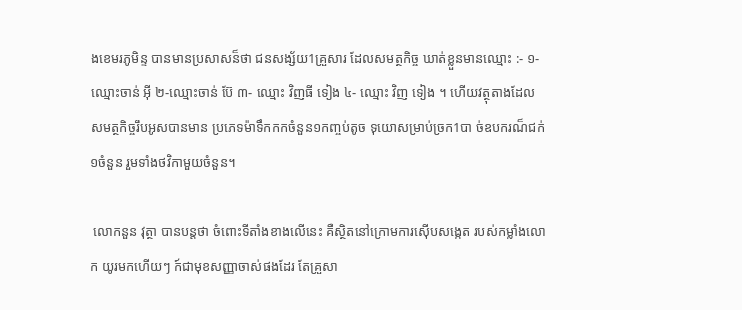ងខេមរភូមិន្ទ បានមានប្រសាសន៏ថា ជនសង្ស័យ1គ្រួសារ ដែលសមត្ថកិច្ច ឃាត់ខ្លួនមានឈ្មោះ :- ១-ឈ្មោះចាន់ អ៊ី ២-ឈ្មោះចាន់ ប៊ែ ៣- ឈ្មោះ វិញធី ទៀង ៤- ឈ្មោះ វិញ ទៀង ។ ហើយវត្ថុតាងដែលសមត្ថកិច្ចរឹបអូសបានមាន ប្រភេទម៉ាទឹកកកចំនួន១កញ្ចប់តូច ទុយោសម្រាប់ច្រក1បា ច់ឧបករណ៏ជក់១ចំនួន រួមទាំងថវិកាមួយចំនួន។

 លោកនួន វុត្ថា បានបន្តថា ចំពោះទីតាំងខាងលើនេះ គឺស្ថិតនៅក្រោមការស៊ើបសង្កេត របស់កម្លាំងលោក យូរមកហើយៗ ក៍ជាមុខសញ្ញាចាស់ផងដែរ តែគ្រួសា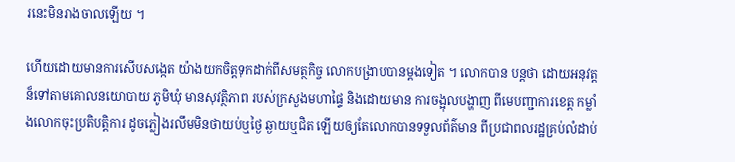រនេះមិនរាងចាលឡើយ ។

ហើយដោយមានការសើបសង្កេត យ៉ាងយកចិត្តទុកដាក់ពីសមត្ថកិច្ច លោកបង្រាបបានម្តងទៀត ។ លោកបាន បន្តថា ដោយអនុវត្តន៏ទៅតាមគោលនយោបាយ ភូមិឃុំ មានសុវត្ថិភាព របស់ក្រសួងមហាផ្ទៃ និងដោយមាន ការចង្អុលបង្ហាញ ពីមេបញ្ជាការខេត្ត កម្លាំងលោកចុះប្រតិបត្តិការ ដូចភ្លៀងរលឹមមិនថាយប់ឬថ្ងៃ ឆ្ងាយឬជិត ឡើយឲ្យតែលោកបានទទួលព័ត៌មាន ពីប្រជាពលរដ្ឋគ្រប់លំដាប់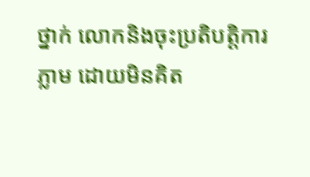ថ្នាក់ លោកនិងចុះប្រតិបត្តិការភ្លាម ដោយមិនគិត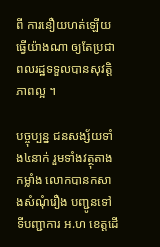ពី ការនឿយហត់ឡើយធ្វើយ៉ាងណា ឲ្យតែប្រជាពលរដ្ឋទទួលបានសុវត្តិភាពល្អ ។

បច្ចុប្បន្ន ជនសង្ស័យទាំង៤នាក់ រួមទាំងវត្ថុតាងកម្លាំង លោកបានកសាងសំណុំរឿង បញ្ជូនទៅទីបញ្ជាការ អ.ហ ខេត្តដើ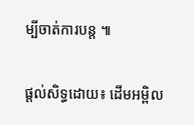ម្បីចាត់ការបន្ត ៕

ផ្ដល់សិទ្ធដោយ៖ ដើមអម្ពិល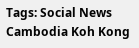Tags: Social News Cambodia Koh Kong